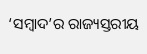‘ସମ୍ବାଦ’ର ରାଜ୍ୟସ୍ତରୀୟ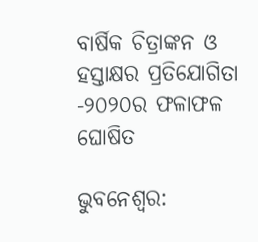ବାର୍ଷିକ ଚିତ୍ରାଙ୍କନ ଓ ହସ୍ତାକ୍ଷର ପ୍ରତିଯୋଗିତା -୨୦୨୦ର ଫଳାଫଳ ଘୋଷିତ

ଭୁବନେଶ୍ବର: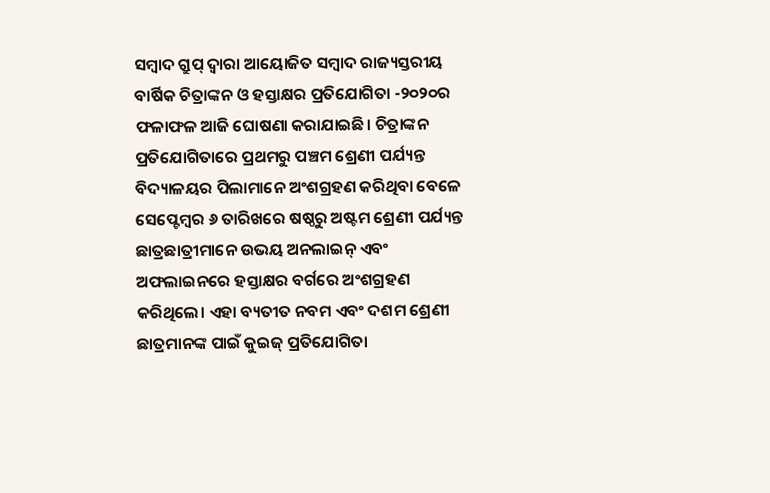ସମ୍ବାଦ ଗ୍ରୁପ୍ ଦ୍ୱାରା ଆୟୋଜିତ ସମ୍ବାଦ ରାଜ୍ୟସ୍ତରୀୟ ବାର୍ଷିକ ଚିତ୍ରାଙ୍କନ ଓ ହସ୍ତାକ୍ଷର ପ୍ରତିଯୋଗିତା -୨୦୨୦ର ଫଳାଫଳ ଆଜି ଘୋଷଣା କରାଯାଇଛି। ଚିତ୍ରାଙ୍କନ ପ୍ରତିଯୋଗିତାରେ ପ୍ରଥମରୁ ପଞ୍ଚମ ଶ୍ରେଣୀ ପର୍ଯ୍ୟନ୍ତ ବିଦ୍ୟାଳୟର ପିଲାମାନେ ଅଂଶଗ୍ରହଣ କରିଥିବା ବେଳେ ସେପ୍ଟେମ୍ବର ୬ ତାରିଖରେ ଷଷ୍ଠରୁ ଅଷ୍ଟମ ଶ୍ରେଣୀ ପର୍ଯ୍ୟନ୍ତ ଛାତ୍ରଛାତ୍ରୀମାନେ ଉଭୟ ଅନଲାଇନ୍ ଏବଂ ଅଫଲାଇନରେ ହସ୍ତାକ୍ଷର ବର୍ଗରେ ଅଂଶଗ୍ରହଣ କରିଥିଲେ। ଏହା ବ୍ୟତୀତ ନବମ ଏବଂ ଦଶମ ଶ୍ରେଣୀ ଛାତ୍ରମାନଙ୍କ ପାଇଁ କୁଇଜ୍ ପ୍ରତିଯୋଗିତା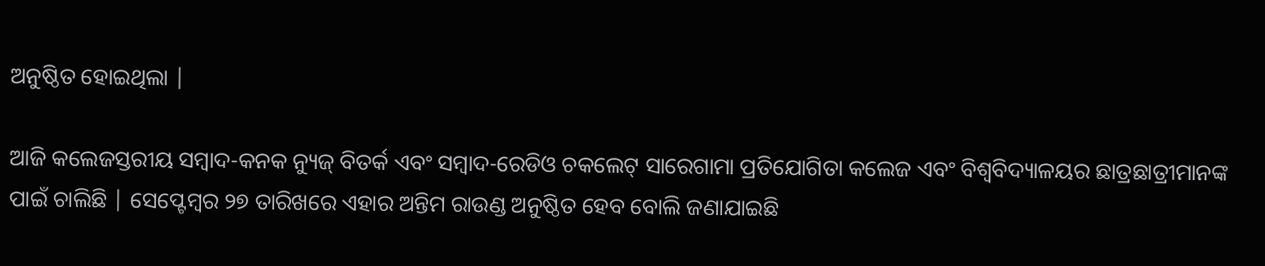ଅନୁଷ୍ଠିତ ହୋଇଥିଲା |

ଆଜି କଲେଜସ୍ତରୀୟ ସମ୍ବାଦ-କନକ ନ୍ୟୁଜ୍ ବିତର୍କ ଏବଂ ସମ୍ବାଦ-ରେଡିଓ ଚକଲେଟ୍ ସାରେଗାମା ପ୍ରତିଯୋଗିତା କଲେଜ ଏବଂ ବିଶ୍ୱବିଦ୍ୟାଳୟର ଛାତ୍ରଛାତ୍ରୀମାନଙ୍କ ପାଇଁ ଚାଲିଛି | ସେପ୍ଟେମ୍ବର ୨୭ ତାରିଖରେ ଏହାର ଅନ୍ତିମ ରାଉଣ୍ଡ ଅନୁଷ୍ଠିତ ହେବ ବୋଲି ଜଣାଯାଇଛି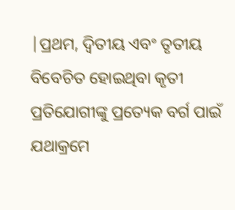|ପ୍ରଥମ, ଦ୍ୱିତୀୟ ଏବଂ ତୃତୀୟ ବିବେଚିତ ହୋଇଥିବା କୃତୀ ପ୍ରତିଯୋଗୀଙ୍କୁ ପ୍ରତ୍ୟେକ ବର୍ଗ ପାଇଁ ଯଥାକ୍ରମେ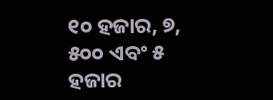୧୦ ହଜାର, ୭, ୫୦୦ ଏବଂ ୫ ହଜାର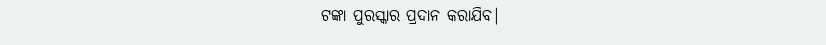ଟଙ୍କା ପୁରସ୍କାର ପ୍ରଦାନ କରାଯିବ|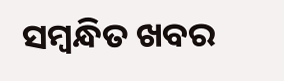ସମ୍ବନ୍ଧିତ ଖବର